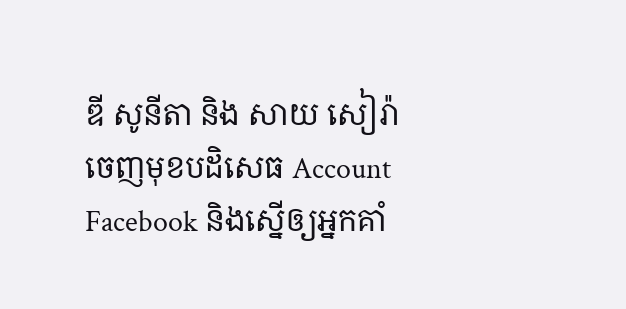ឌី សូនីតា និង សាយ សៀរ៉ា ចេញមុខបដិសេធ Account Facebook និងស្នើឲ្យអ្នកគាំ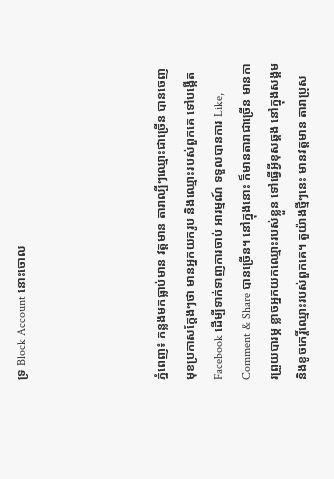ទ្រ Block Account នោះចោល




ភ្នំពេញ៖ កន្លងមកធ្លាប់មាន វត្តមាន តារាល្បីៗឈ្មោះជាច្រើន បានចេញមុខប្រកាសក្តែងៗថា មានអ្នកយករូប និងឈ្មោះរបស់ពួកគេ ទៅបង្កើត Facebook ដើម្បីទាក់ទាញការចាប់ អារម្មណ៍ ទទួលបានការ Like, Comment & Share បានច្រើន។ នៅក្នុងនោះ ក៏មានតារាជាច្រើន មានការព្រួយបារម្ភ ខ្លាចអ្នកយកឈ្មោះរបស់ខ្លួន ទៅធ្វើអ្វីខុសឆ្គង នៅក្នុងសង្គម និងខូចកេរ្តិ៍ឈ្មោះរបស់ពួកគេ។ តួយ៉ាងថ្មីៗនេះ មានវត្តមាន តារាប្រុស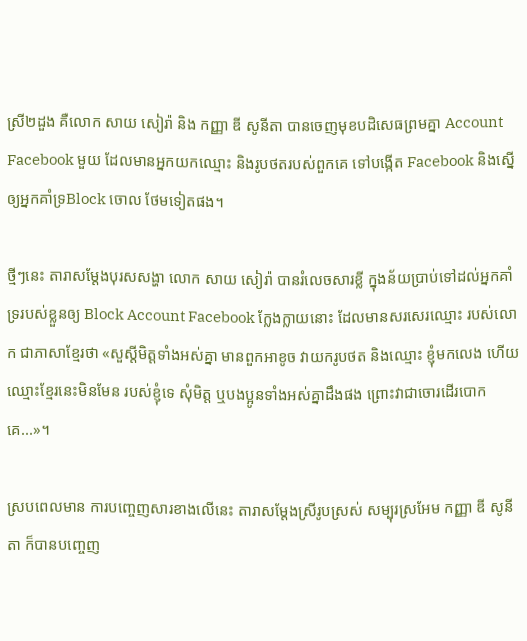ស្រី២ដួង គឺលោក សាយ សៀរ៉ា និង កញ្ញា ឌី សូនីតា បានចេញមុខបដិសេធព្រមគ្នា Account Facebook មួយ ដែលមានអ្នកយកឈ្មោះ និងរូបថតរបស់ពួកគេ ទៅបង្កើត Facebook និងស្នើឲ្យអ្នកគាំទ្រBlock ចោល ថែមទៀតផង។

ថ្មីៗនេះ តារាសម្តែងបុរសសង្ហា លោក សាយ សៀរ៉ា បានរំលេចសារខ្លី ក្នុងន័យប្រាប់ទៅដល់អ្នកគាំទ្ររបស់ខ្លួនឲ្យ Block Account Facebook ក្លែងក្លាយនោះ ដែលមានសរសេរឈ្មោះ របស់លោក ជាភាសាខ្មែរថា «សួស្តីមិត្តទាំងអស់គ្នា មានពួកអាខូច វាយករូបថត និងឈ្មោះ ខ្ញុំមកលេង ហើយឈ្មោះខ្មែរនេះមិនមែន របស់ខ្ញុំទេ សុំមិត្ត ឬបងប្អូនទាំងអស់គ្នាដឹងផង ព្រោះវាជាចោរដើរបោកគេ...»។

ស្របពេលមាន ការបញ្ចេញសារខាងលើនេះ តារាសម្តែងស្រីរូបស្រស់ សម្បុរស្រអែម កញ្ញា ឌី សូនីតា ក៏បានបញ្ចេញ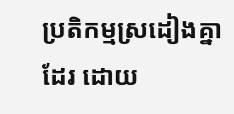ប្រតិកម្មស្រដៀងគ្នាដែរ ដោយ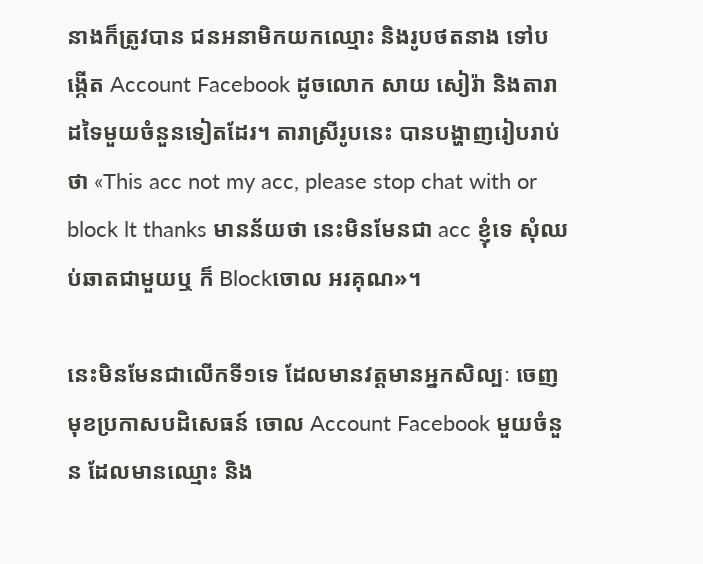នាងក៏ត្រូវបាន ជនអនាមិកយកឈ្មោះ និងរូបថតនាង ទៅបង្កើត Account Facebook ដូចលោក សាយ សៀរ៉ា និងតារាដទៃមួយចំនួនទៀតដែរ។ តារាស្រីរូបនេះ បានបង្ហាញរៀបរាប់ថា «This acc not my acc, please stop chat with or block lt thanks មានន័យថា នេះមិនមែនជា acc ខ្ញុំទេ សុំឈប់ឆាតជាមួយឬ ក៏ Blockចោល អរគុណ»។

នេះមិនមែនជាលើកទី១ទេ ដែលមានវត្តមានអ្នកសិល្បៈ ចេញមុខប្រកាសបដិសេធន៍ ចោល Account Facebook មួយចំនួន ដែលមានឈ្មោះ និង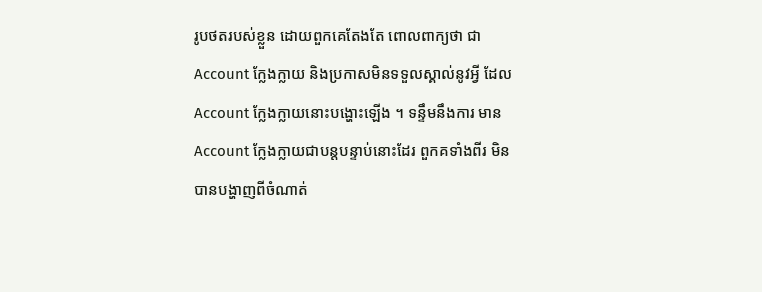រូបថតរបស់ខ្លួន ដោយពួកគេតែងតែ ពោលពាក្យថា ជា Account ក្លែងក្លាយ និងប្រកាសមិនទទួលស្គាល់នូវអ្វី ដែល Account ក្លែងក្លាយនោះបង្ហោះឡើង ។ ទន្ទឹមនឹងការ មាន Account ក្លែងក្លាយជាបន្តបន្ទាប់នោះដែរ ពួកគទាំងពីរ មិនបានបង្ហាញពីចំណាត់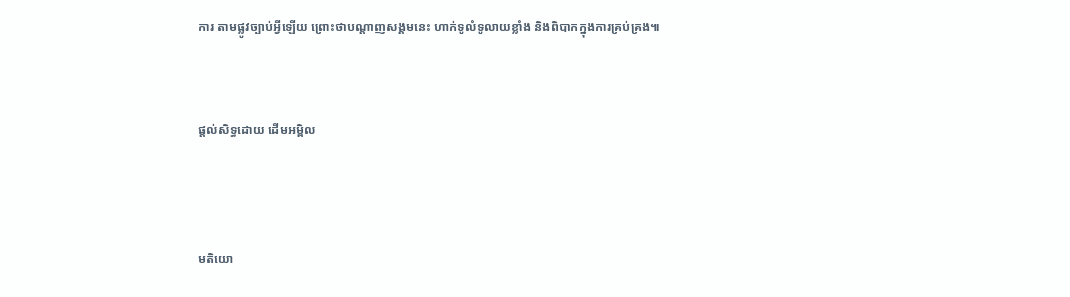ការ តាមផ្លូវច្បាប់អ្វីឡើយ ព្រោះថាបណ្តាញសង្គមនេះ ហាក់ទូលំទូលាយខ្លាំង និងពិបាកក្នុងការគ្រប់គ្រង៕



ផ្តល់សិទ្ធដោយ ដើមអម្ពិល




មតិយោ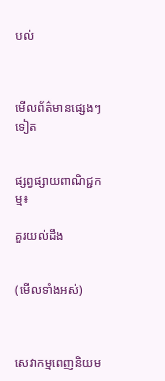បល់



មើលព័ត៌មានផ្សេងៗទៀត


ផ្សព្វផ្សាយពាណិជ្ជកម្ម៖

គួរយល់ដឹង


(មើលទាំងអស់)



សេវាកម្មពេញនិយម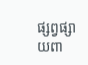ផ្សព្វផ្សាយពា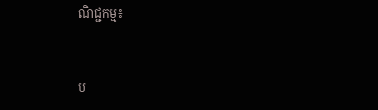ណិជ្ជកម្ម៖


ប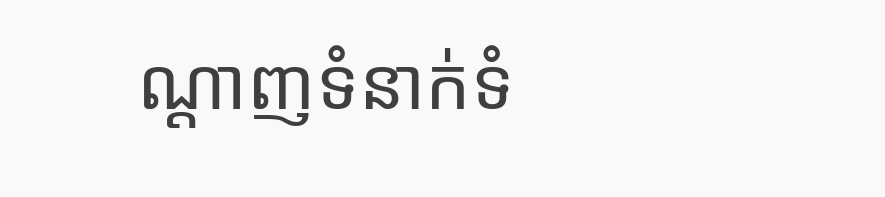ណ្តាញទំនាក់ទំ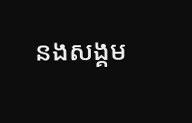នងសង្គម